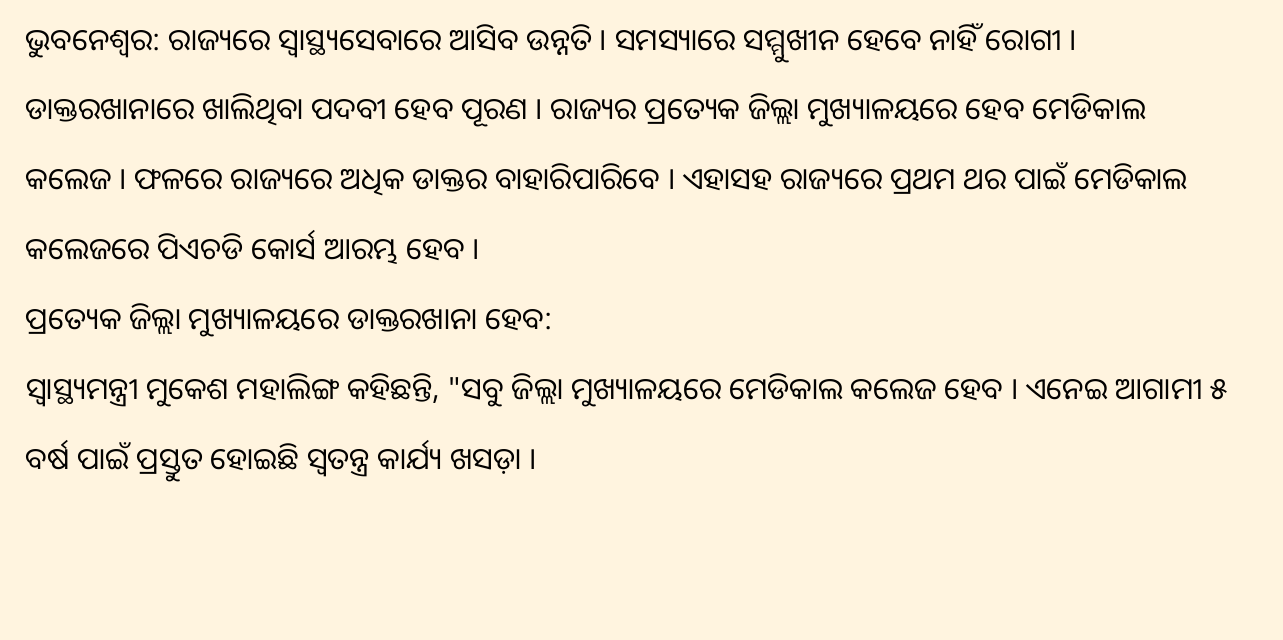ଭୁବନେଶ୍ବର: ରାଜ୍ୟରେ ସ୍ବାସ୍ଥ୍ୟସେବାରେ ଆସିବ ଉନ୍ନତି । ସମସ୍ୟାରେ ସମ୍ମୁଖୀନ ହେବେ ନାହିଁ ରୋଗୀ । ଡାକ୍ତରଖାନାରେ ଖାଲିଥିବା ପଦବୀ ହେବ ପୂରଣ । ରାଜ୍ୟର ପ୍ରତ୍ୟେକ ଜିଲ୍ଲା ମୁଖ୍ୟାଳୟରେ ହେବ ମେଡିକାଲ କଲେଜ । ଫଳରେ ରାଜ୍ୟରେ ଅଧିକ ଡାକ୍ତର ବାହାରିପାରିବେ । ଏହାସହ ରାଜ୍ୟରେ ପ୍ରଥମ ଥର ପାଇଁ ମେଡିକାଲ କଲେଜରେ ପିଏଚଡି କୋର୍ସ ଆରମ୍ଭ ହେବ ।
ପ୍ରତ୍ୟେକ ଜିଲ୍ଲା ମୁଖ୍ୟାଳୟରେ ଡାକ୍ତରଖାନା ହେବ:
ସ୍ୱାସ୍ଥ୍ୟମନ୍ତ୍ରୀ ମୁକେଶ ମହାଲିଙ୍ଗ କହିଛନ୍ତି, "ସବୁ ଜିଲ୍ଲା ମୁଖ୍ୟାଳୟରେ ମେଡିକାଲ କଲେଜ ହେବ । ଏନେଇ ଆଗାମୀ ୫ ବର୍ଷ ପାଇଁ ପ୍ରସ୍ତୁତ ହୋଇଛି ସ୍ଵତନ୍ତ୍ର କାର୍ଯ୍ୟ ଖସଡ଼ା ।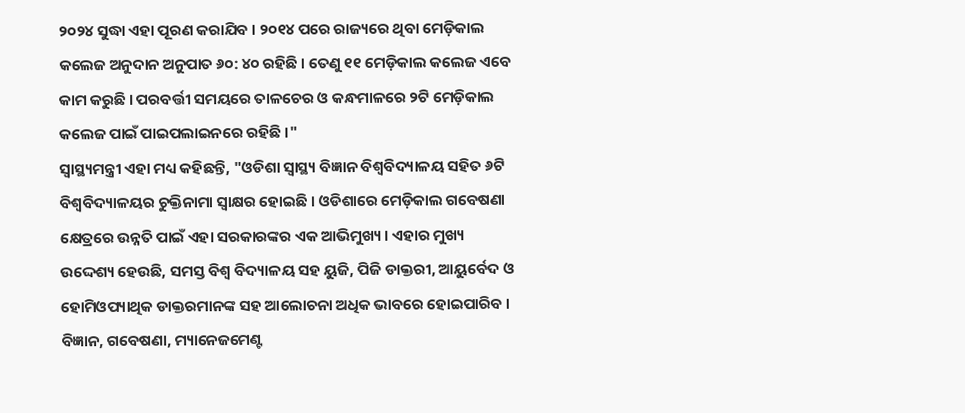୨୦୨୪ ସୁଦ୍ଧା ଏହା ପୂରଣ କରାଯିବ । ୨୦୧୪ ପରେ ରାଜ୍ୟରେ ଥିବା ମେଡ଼ିକାଲ କଲେଜ ଅନୁଦାନ ଅନୁପାତ ୬୦: ୪୦ ରହିଛି । ତେଣୁ ୧୧ ମେଡ଼ିକାଲ କଲେଜ ଏବେ କାମ କରୁଛି । ପରବର୍ତ୍ତୀ ସମୟରେ ତାଳଚେର ଓ କନ୍ଧମାଳରେ ୨ଟି ମେଡ଼ିକାଲ କଲେଜ ପାଇଁ ପାଇପଲାଇନରେ ରହିଛି ।"
ସ୍ବାସ୍ଥ୍ୟମନ୍ତ୍ରୀ ଏହା ମଧ୍ୟ କହିଛନ୍ତି, "ଓଡିଶା ସ୍ୱାସ୍ଥ୍ୟ ବିଜ୍ଞାନ ବିଶ୍ୱବିଦ୍ୟାଳୟ ସହିତ ୬ଟି ବିଶ୍ୱବିଦ୍ୟାଳୟର ଚୁକ୍ତିନାମା ସ୍ବାକ୍ଷର ହୋଇଛି । ଓଡିଶାରେ ମେଡ଼ିକାଲ ଗବେଷଣା କ୍ଷେତ୍ରରେ ଉନ୍ନତି ପାଇଁ ଏହା ସରକାରଙ୍କର ଏକ ଆଭିମୁଖ୍ୟ । ଏହାର ମୁଖ୍ୟ ଉଦ୍ଦେଶ୍ୟ ହେଉଛି, ସମସ୍ତ ବିଶ୍ଵ ବିଦ୍ୟାଳୟ ସହ ୟୁଜି, ପିଜି ଡାକ୍ତରୀ, ଆୟୁର୍ବେଦ ଓ ହୋମିଓପ୍ୟାଥିକ ଡାକ୍ତରମାନଙ୍କ ସହ ଆଲୋଚନା ଅଧିକ ଭାବରେ ହୋଇପାରିବ । ବିଜ୍ଞାନ, ଗବେଷଣା, ମ୍ୟାନେଜମେଣ୍ଟ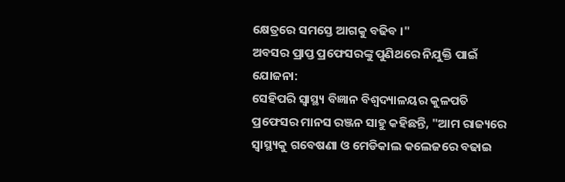କ୍ଷେତ୍ରରେ ସମସ୍ତେ ଆଗକୁ ବଢିବ ।"
ଅବସର ପ୍ରାପ୍ତ ପ୍ରଫେସରଙ୍କୁ ପୁଣିଥରେ ନିଯୁକ୍ତି ପାଇଁ ଯୋଜନା:
ସେହିପରି ସ୍ୱାସ୍ଥ୍ୟ ବିଜ୍ଞାନ ବିଶ୍ବଦ୍ୟାଳୟର କୁଳପତି ପ୍ରଫେସର ମାନସ ରଞ୍ଜନ ସାହୁ କହିଛନ୍ତି, "ଆମ ରାଜ୍ୟରେ ସ୍ୱାସ୍ଥ୍ୟକୁ ଗବେଷଣା ଓ ମେଡିକାଲ କଲେଜରେ ବଢାଇ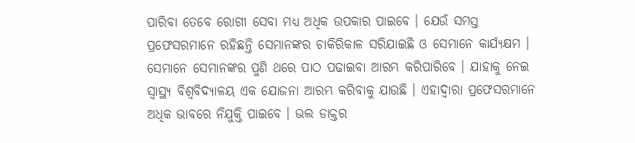ପାରିବା ତେବେ ରୋଗୀ ସେବା ମଧ୍ୟ ଅଧିକ ଉପକାର ପାଇବେ । ଯେଉଁ ସମସ୍ତ ପ୍ରଫେସରମାନେ ରହିଛନ୍ତି ସେମାନଙ୍କର ଚାକିରିକାଳ ସରିଯାଇଛି ଓ ସେମାନେ କାର୍ଯ୍ୟକ୍ଷମ । ସେମାନେ ସେମାନଙ୍କର ପୁଣି ଥରେ ପାଠ ପଢାଇବା ଆରମ୍ଭ କରିପାରିବେ । ଯାହାକୁ ନେଇ ସ୍ୱାସ୍ଥ୍ୟ ବିଶ୍ୱବିଦ୍ୟାଳୟ ଏକ ଯୋଜନା ଆରମ୍ଭ କରିବାକୁ ଯାଉଛି । ଏହାଦ୍ଵାରା ପ୍ରଫେସରମାନେ ଅଧିକ ଭାବରେ ନିଯୁକ୍ତି ପାଇବେ । ଭଲ ଡାକ୍ତର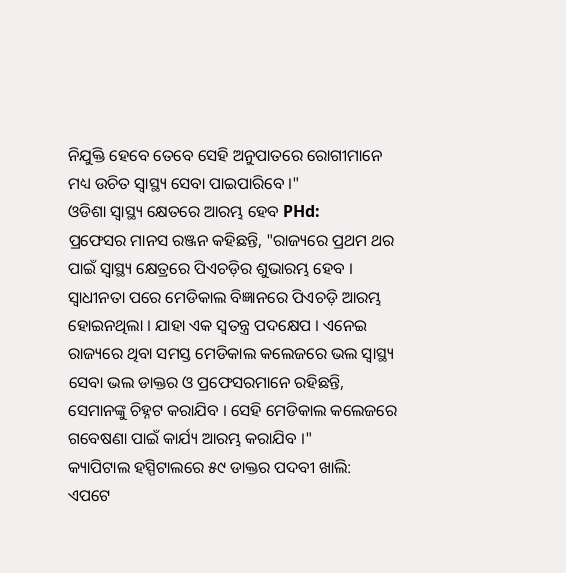ନିଯୁକ୍ତି ହେବେ ତେବେ ସେହି ଅନୁପାତରେ ରୋଗୀମାନେ ମଧ୍ୟ ଉଚିତ ସ୍ୱାସ୍ଥ୍ୟ ସେବା ପାଇପାରିବେ ।"
ଓଡିଶା ସ୍ୱାସ୍ଥ୍ୟ କ୍ଷେତରେ ଆରମ୍ଭ ହେବ PHd:
ପ୍ରଫେସର ମାନସ ରଞ୍ଜନ କହିଛନ୍ତି, "ରାଜ୍ୟରେ ପ୍ରଥମ ଥର ପାଇଁ ସ୍ୱାସ୍ଥ୍ୟ କ୍ଷେତ୍ରରେ ପିଏଚଡ଼ିର ଶୁଭାରମ୍ଭ ହେବ । ସ୍ଵାଧୀନତା ପରେ ମେଡିକାଲ ବିଜ୍ଞାନରେ ପିଏଚଡ଼ି ଆରମ୍ଭ ହୋଇନଥିଲା । ଯାହା ଏକ ସ୍ଵତନ୍ତ୍ର ପଦକ୍ଷେପ । ଏନେଇ ରାଜ୍ୟରେ ଥିବା ସମସ୍ତ ମେଡିକାଲ କଲେଜରେ ଭଲ ସ୍ୱାସ୍ଥ୍ୟ ସେବା ଭଲ ଡାକ୍ତର ଓ ପ୍ରଫେସରମାନେ ରହିଛନ୍ତି, ସେମାନଙ୍କୁ ଚିହ୍ନଟ କରାଯିବ । ସେହି ମେଡିକାଲ କଲେଜରେ ଗବେଷଣା ପାଇଁ କାର୍ଯ୍ୟ ଆରମ୍ଭ କରାଯିବ ।"
କ୍ୟାପିଟାଲ ହସ୍ପିଟାଲରେ ୫୯ ଡାକ୍ତର ପଦବୀ ଖାଲି:
ଏପଟେ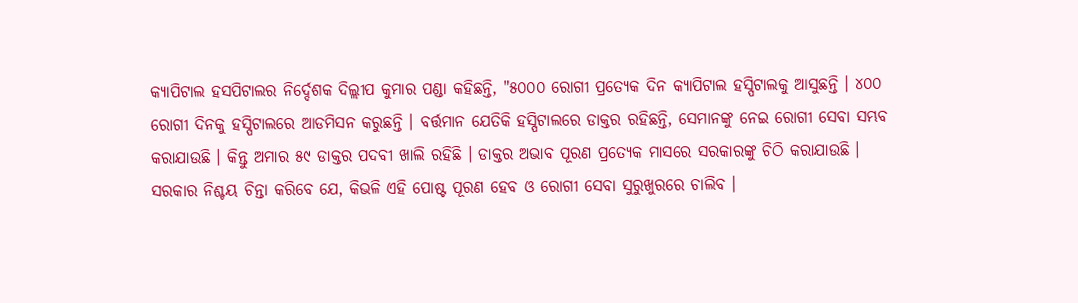କ୍ୟାପିଟାଲ ହସପିଟାଲର ନିର୍ଦ୍ଦେଶକ ଦିଲ୍ଲୀପ କୁମାର ପଣ୍ଡା କହିଛନ୍ତି, "୫୦୦୦ ରୋଗୀ ପ୍ରତ୍ୟେକ ଦିନ କ୍ୟାପିଟାଲ ହସ୍ପିଟାଲକୁ ଆସୁଛନ୍ତି । ୪୦୦ ରୋଗୀ ଦିନକୁ ହସ୍ପିଟାଲରେ ଆଡମିସନ କରୁଛନ୍ତି । ବର୍ତ୍ତମାନ ଯେତିକି ହସ୍ପିଟାଲରେ ଡାକ୍ତର ରହିଛନ୍ତି, ସେମାନଙ୍କୁ ନେଇ ରୋଗୀ ସେବା ସମ୍ଭବ କରାଯାଉଛି । କିନ୍ତୁ ଅମାର ୫୯ ଡାକ୍ତର ପଦବୀ ଖାଲି ରହିଛି । ଡାକ୍ତର ଅଭାବ ପୂରଣ ପ୍ରତ୍ୟେକ ମାସରେ ସରକାରଙ୍କୁ ଚିଠି କରାଯାଉଛି । ସରକାର ନିଶ୍ଚୟ ଚିନ୍ତା କରିବେ ଯେ, କିଭଳି ଏହି ପୋଷ୍ଟ ପୂରଣ ହେବ ଓ ରୋଗୀ ସେବା ସୁରୁଖୁରରେ ଚାଲିବ ।